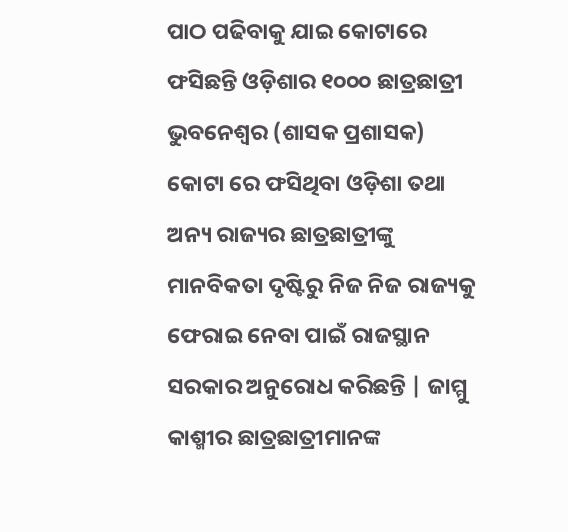ପାଠ ପଢିବାକୁ ଯାଇ କୋଟାରେ ଫସିଛନ୍ତି ଓଡ଼ିଶାର ୧୦୦୦ ଛାତ୍ରଛାତ୍ରୀ
ଭୁବନେଶ୍ୱର (ଶାସକ ପ୍ରଶାସକ) କୋଟା ରେ ଫସିଥିବା ଓଡ଼ିଶା ତଥା ଅନ୍ୟ ରାଜ୍ୟର ଛାତ୍ରଛାତ୍ରୀଙ୍କୁ ମାନବିକତା ଦୃଷ୍ଟିରୁ ନିଜ ନିଜ ରାଜ୍ୟକୁ ଫେରାଇ ନେବା ପାଇଁ ରାଜସ୍ଥାନ ସରକାର ଅନୁରୋଧ କରିଛନ୍ତି | ଜାମ୍ମୁ କାଶ୍ମୀର ଛାତ୍ରଛାତ୍ରୀମାନଙ୍କ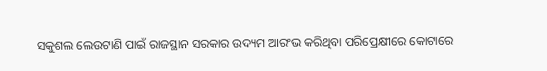ସକୁଶଲ ଲେଉଟାଣି ପାଇଁ ରାଜସ୍ଥାନ ସରକାର ଉଦ୍ୟମ ଆରଂଭ କରିଥିବା ପରିପ୍ରେକ୍ଷୀରେ କୋଟାରେ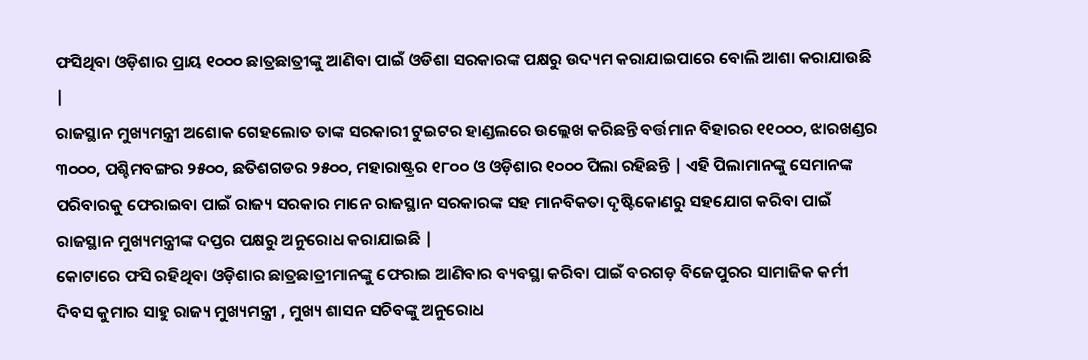ଫସିଥିବା ଓଡ଼ିଶାର ପ୍ରାୟ ୧୦୦୦ ଛାତ୍ରଛାତ୍ରୀଙ୍କୁ ଆଣିବା ପାଇଁ ଓଡିଶା ସରକାରଙ୍କ ପକ୍ଷରୁ ଉଦ୍ୟମ କରାଯାଇପାରେ ବୋଲି ଆଶା କରାଯାଉଛି |
ରାଜସ୍ଥାନ ମୁଖ୍ୟମନ୍ତ୍ରୀ ଅଶୋକ ଗେହଲୋତ ତାଙ୍କ ସରକାରୀ ଟୁଇଟର ହାଣ୍ଡଲରେ ଉଲ୍ଲେଖ କରିଛନ୍ତି ବର୍ତ୍ତମାନ ବିହାରର ୧୧୦୦୦, ଝାରଖଣ୍ଡର ୩୦୦୦, ପଶ୍ଚିମବଙ୍ଗର ୨୫୦୦, ଛତିଶଗଡର ୨୫୦୦, ମହାରାଷ୍ଟ୍ରର ୧୮୦୦ ଓ ଓଡ଼ିଶାର ୧୦୦୦ ପିଲା ରହିଛନ୍ତି | ଏହି ପିଲାମାନଙ୍କୁ ସେମାନଙ୍କ ପରିବାରକୁ ଫେରାଇବା ପାଇଁ ରାଜ୍ୟ ସରକାର ମାନେ ରାଜସ୍ଥାନ ସରକାରଙ୍କ ସହ ମାନବିକତା ଦୃଷ୍ଟିକୋଣରୁ ସହଯୋଗ କରିବା ପାଇଁ ରାଜସ୍ଥାନ ମୁଖ୍ୟମନ୍ତ୍ରୀଙ୍କ ଦପ୍ତର ପକ୍ଷରୁ ଅନୁରୋଧ କରାଯାଇଛି |
କୋଟାରେ ଫସି ରହିଥିବା ଓଡ଼ିଶାର ଛାତ୍ରଛାତ୍ରୀମାନଙ୍କୁ ଫେରାଇ ଆଣିବାର ବ୍ୟବସ୍ଥା କରିବା ପାଇଁ ବରଗଡ଼ ବିଜେପୁରର ସାମାଜିକ କର୍ମୀ ଦିବସ କୁମାର ସାହୁ ରାଜ୍ୟ ମୁଖ୍ୟମନ୍ତ୍ରୀ , ମୁଖ୍ୟ ଶାସନ ସଚିବଙ୍କୁ ଅନୁରୋଧ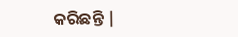କରିଛନ୍ତି |